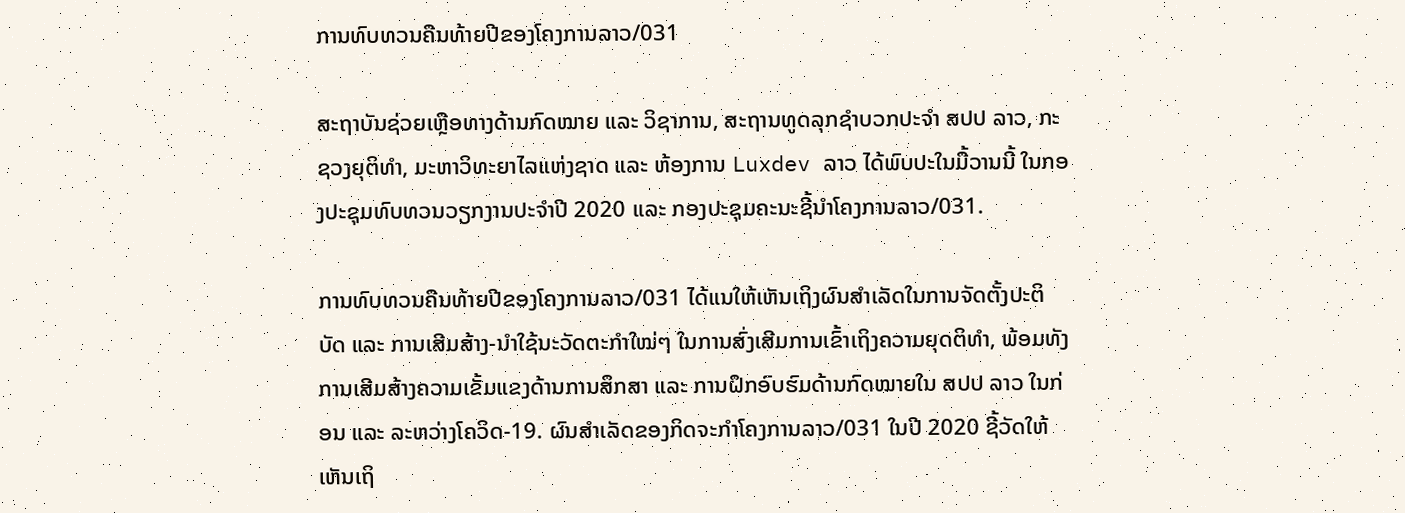ການທົບທວນຄືນທ້າຍປີຂອງໂຄງການລາວ/031

ສະຖາບັນຊ່ວຍເຫຼືອທາງດ້ານກົດໝາຍ ແລະ ວິຊາການ, ສະຖານທູດລຸກຊໍາບວກປະຈຳ ສປປ ລາວ, ກະຊວງຍຸຕິທຳ, ມະຫາວິທະຍາໄລແຫ່ງຊາດ ແລະ ຫ້ອງການ Luxdev ລາວ ໄດ້ພົບປະໃນມື້ວານນີ້ ໃນກອງປະຊຸມທົບທວນວຽກງານປະຈຳປີ 2020 ແລະ ກອງປະຊຸມຄະນະຊີ້ນຳໂຄງການລາວ/031.

ການທົບທວນຄືນທ້າຍປີຂອງໂຄງການລາວ/031 ໄດ້ແນໃຫ້ເຫັນເຖິງຜົນສຳເລັດໃນການຈັດຕັ້ງປະຕິບັດ ແລະ ການເສີມສ້າງ-ນຳໃຊ້ນະວັດຕະກຳໃໝ່ໆ ໃນການສົ່ງເສີມການເຂົ້າເຖິງຄວາມຍຸດຕິທຳ, ພ້ອມທັງ ການເສີມສ້າງຄວາມເຂັ້ມແຂງດ້ານການສຶກສາ ແລະ ການຝຶກອົບຮົມດ້ານກົດໝາຍໃນ ສປປ ລາວ ໃນກ່ອນ ແລະ ລະຫວ່າງໂຄວິດ-19. ຜົນສຳເລັດຂອງກິດຈະກຳໂຄງການລາວ/031 ໃນປີ 2020 ຊີ້ວັດໃຫ້ເຫັນເຖິ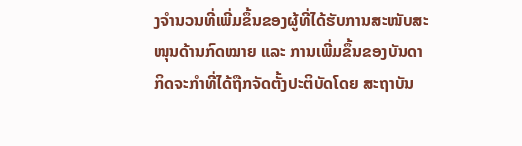ງຈຳນວນທີ່ເພີ່ມຂຶ້ນຂອງຜູ້ທີ່ໄດ້ຮັບການສະໜັບສະໜຸນດ້ານກົດໝາຍ ແລະ ການເພີ່ມຂຶ້ນຂອງບັນດາກິດຈະກຳທີ່ໄດ້ຖືກຈັດຕັ້ງປະຕິບັດໂດຍ ສະຖາບັນ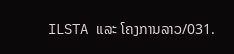ILSTA ແລະ ໂຄງການລາວ/031.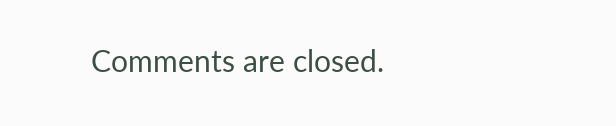Comments are closed.